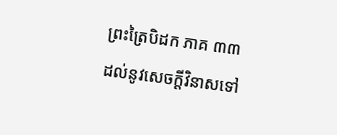ព្រះត្រៃបិដក ភាគ ៣៣
ដល់នូវសេចក្តីវិនាសទៅ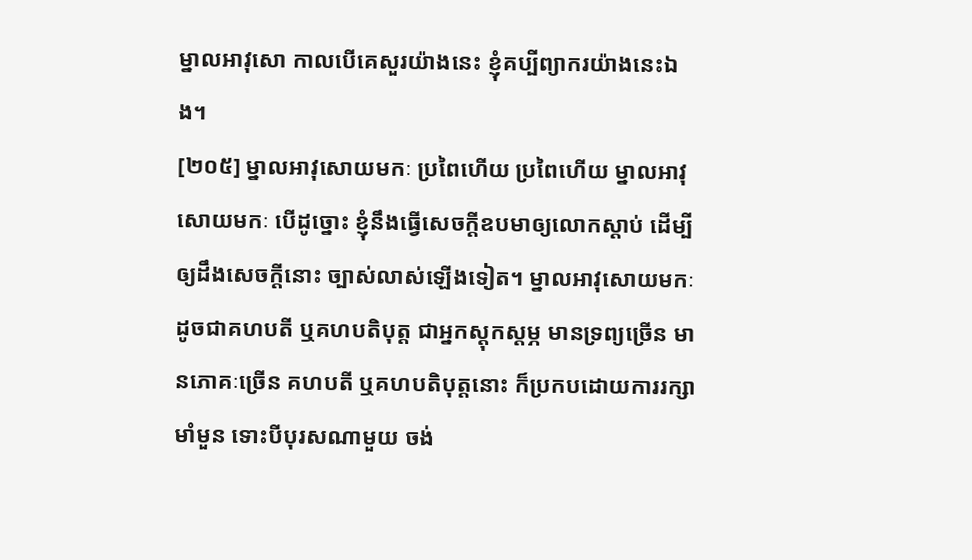ម្នាលអាវុសោ កាលបើគេសួរយ៉ាងនេះ ខ្ញុំគប្បីព្យាករយ៉ាងនេះឯង។
[២០៥] ម្នាលអាវុសោយមកៈ ប្រពៃហើយ ប្រពៃហើយ ម្នាលអាវុសោយមកៈ បើដូច្នោះ ខ្ញុំនឹងធ្វើសេចក្តីឧបមាឲ្យលោកស្តាប់ ដើម្បីឲ្យដឹងសេចក្តីនោះ ច្បាស់លាស់ឡើងទៀត។ ម្នាលអាវុសោយមកៈ ដូចជាគហបតី ឬគហបតិបុត្ត ជាអ្នកស្តុកស្តម្ភ មានទ្រព្យច្រើន មានភោគៈច្រើន គហបតី ឬគហបតិបុត្តនោះ ក៏ប្រកបដោយការរក្សាមាំមួន ទោះបីបុរសណាមួយ ចង់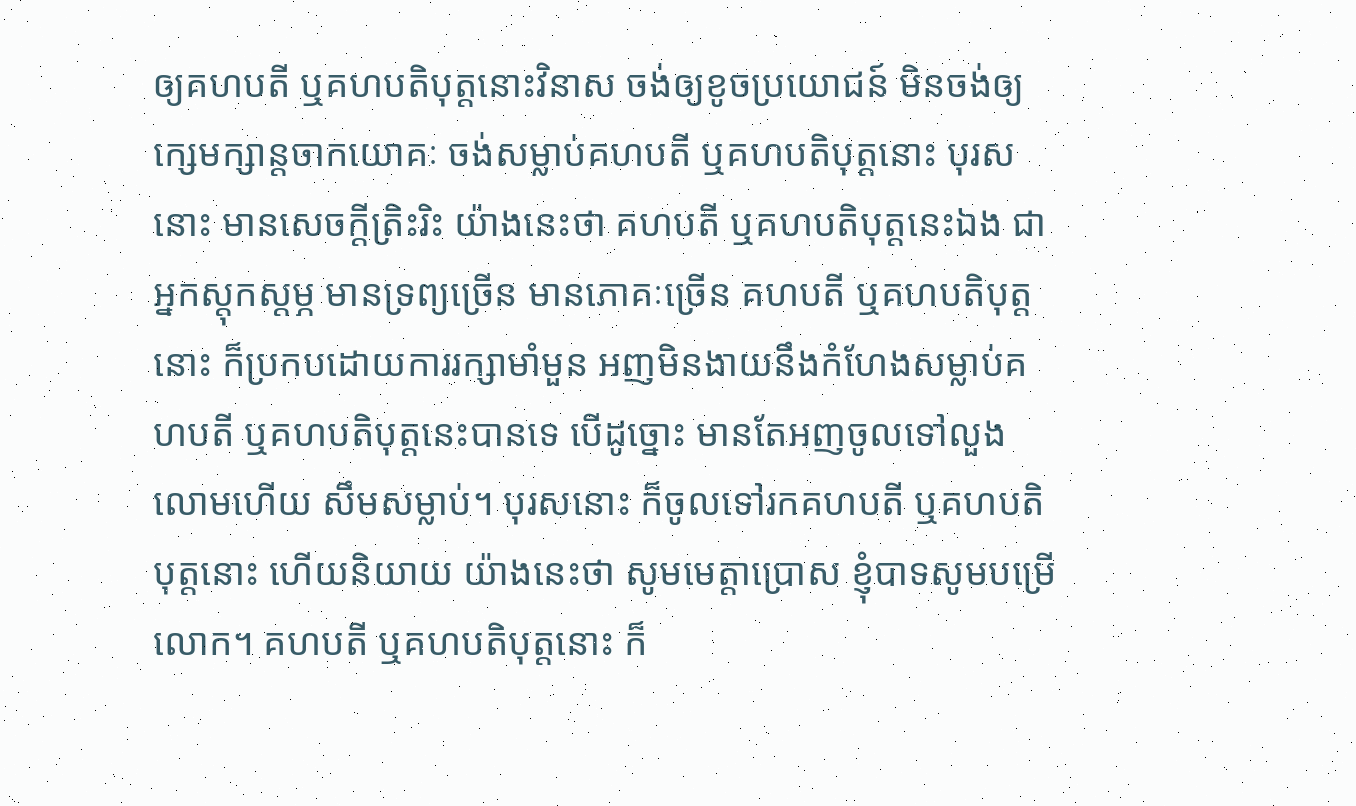ឲ្យគហបតី ឬគហបតិបុត្តនោះវិនាស ចង់ឲ្យខូចប្រយោជន៍ មិនចង់ឲ្យក្សេមក្សាន្តចាកយោគៈ ចង់សម្លាប់គហបតី ឬគហបតិបុត្តនោះ បុរសនោះ មានសេចក្តីត្រិះរិះ យ៉ាងនេះថា គហបតី ឬគហបតិបុត្តនេះឯង ជាអ្នកស្តុកស្តម្ភ មានទ្រព្យច្រើន មានភោគៈច្រើន គហបតី ឬគហបតិបុត្តនោះ ក៏ប្រកបដោយការរក្សាមាំមួន អញមិនងាយនឹងកំហែងសម្លាប់គហបតី ឬគហបតិបុត្តនេះបានទេ បើដូច្នោះ មានតែអញចូលទៅលួងលោមហើយ សឹមសម្លាប់។ បុរសនោះ ក៏ចូលទៅរកគហបតី ឬគហបតិបុត្តនោះ ហើយនិយាយ យ៉ាងនេះថា សូមមេត្តាប្រោស ខ្ញុំបាទសូមបម្រើលោក។ គហបតី ឬគហបតិបុត្តនោះ ក៏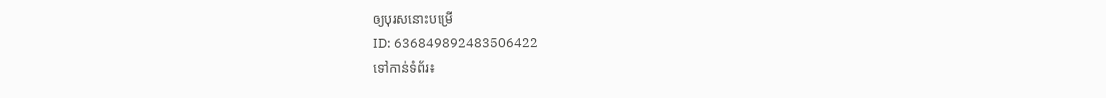ឲ្យបុរសនោះបម្រើ
ID: 636849892483506422
ទៅកាន់ទំព័រ៖